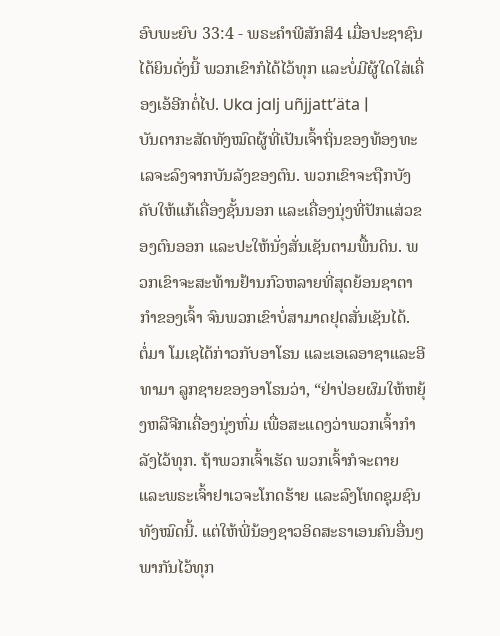ອົບພະຍົບ 33:4 - ພຣະຄຳພີສັກສິ4 ເມື່ອປະຊາຊົນໄດ້ຍິນດັ່ງນີ້ ພວກເຂົາກໍໄດ້ໄວ້ທຸກ ແລະບໍ່ມີຜູ້ໃດໃສ່ເຄື່ອງເອ້ອີກຕໍ່ໄປ. Uka jalj uñjjattʼäta |
ບັນດາກະສັດທັງໝົດຜູ້ທີ່ເປັນເຈົ້າຖິ່ນຂອງທ້ອງທະເລຈະລົງຈາກບັນລັງຂອງຕົນ. ພວກເຂົາຈະຖືກບັງຄັບໃຫ້ແກ້ເຄື່ອງຊັ້ນນອກ ແລະເຄື່ອງນຸ່ງທີ່ປັກແສ່ວຂອງຕົນອອກ ແລະປະໃຫ້ນັ່ງສັ່ນເຊັນຕາມພື້ນດິນ. ພວກເຂົາຈະສະທ້ານຢ້ານກົວຫລາຍທີ່ສຸດຍ້ອນຊາຕາກຳຂອງເຈົ້າ ຈົນພວກເຂົາບໍ່ສາມາດຢຸດສັ່ນເຊັນໄດ້.
ຕໍ່ມາ ໂມເຊໄດ້ກ່າວກັບອາໂຣນ ແລະເອເລອາຊາແລະອີທາມາ ລູກຊາຍຂອງອາໂຣນວ່າ, “ຢ່າປ່ອຍຜົມໃຫ້ຫຍຸ້ງຫລືຈີກເຄື່ອງນຸ່ງຫົ່ມ ເພື່ອສະແດງວ່າພວກເຈົ້າກຳລັງໄວ້ທຸກ. ຖ້າພວກເຈົ້າເຮັດ ພວກເຈົ້າກໍຈະຕາຍ ແລະພຣະເຈົ້າຢາເວຈະໂກດຮ້າຍ ແລະລົງໂທດຊຸມຊົນທັງໝົດນີ້. ແຕ່ໃຫ້ພີ່ນ້ອງຊາວອິດສະຣາເອນຄົນອື່ນໆພາກັນໄວ້ທຸກ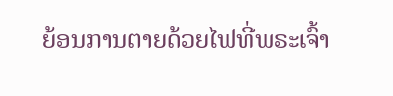ຍ້ອນການຕາຍດ້ວຍໄຟທີ່ພຣະເຈົ້າ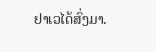ຢາເວໄດ້ສົ່ງມາ.